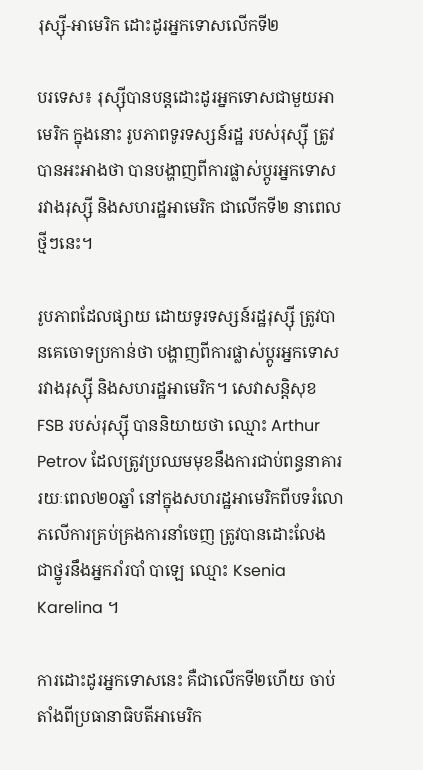រុស្ស៊ី-អាមេរិក ដោះដូរអ្នកទោសលើកទី២

បរទេស៖ រុស្ស៊ីបានបន្តដោះដូរអ្នកទោសជាមួយអាមេរិក ក្នុងនោះ រូបភាពទូរទស្សន៍រដ្ឋ របស់រុស្ស៊ី ត្រូវបានអះអាងថា បានបង្ហាញពីការផ្លាស់ប្តូរអ្នកទោស រវាងរុស្ស៊ី និងសហរដ្ឋអាមេរិក ជាលើកទី២ នាពេលថ្មីៗនេះ។

រូបភាពដែលផ្សាយ ដោយទូរទស្សន៍រដ្ឋរុស្ស៊ី ត្រូវបានគេចោទប្រកាន់ថា បង្ហាញពីការផ្លាស់ប្តូរអ្នកទោសរវាងរុស្ស៊ី និងសហរដ្ឋអាមេរិក។ សេវាសន្តិសុខ FSB របស់រុស្ស៊ី បាននិយាយថា ឈ្មោះ Arthur Petrov ដែលត្រូវប្រឈមមុខនឹងការជាប់ពន្ធនាគារ រយៈពេល២០ឆ្នាំ នៅក្នុងសហរដ្ឋអាមេរិកពីបទរំលោភលើការគ្រប់គ្រងការនាំចេញ ត្រូវបានដោះលែង ជាថ្នូរនឹងអ្នករាំរបាំ បាឡេ ឈ្មោះ Ksenia Karelina ។

ការដោះដូរអ្នកទោសនេះ គឺជាលើកទី២ហើយ ចាប់តាំងពីប្រធានាធិបតីអាមេរិក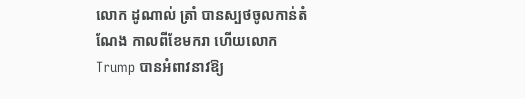លោក ដូណាល់ ត្រាំ បានស្បថចូលកាន់តំណែង កាលពីខែមករា ហើយលោក Trump បានអំពាវនាវឱ្យ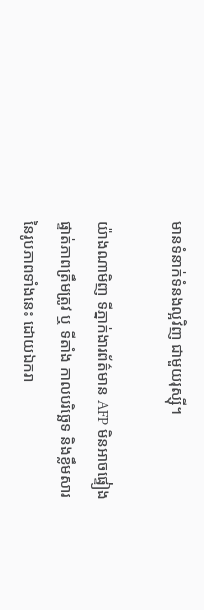មានទំនាក់ទំនងល្អវិញ ជាមួយរុស្ស៊ី។

យ៉ាងណាមិញ ទីភ្នាក់ងារព័ត៌មាន AFP មិនអាចផ្ទៀងផ្ទាត់ភាពត្រឹមត្រូវ ឬ ទីតាំង កាលបរិច្ឆេទ និងខ្លឹមសារនៃរូបភាពទាំងនេះ ដោយឯករា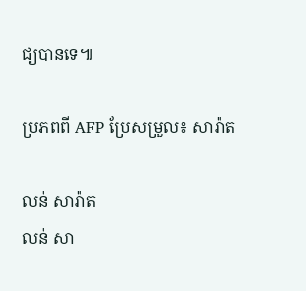ជ្យបានទេ៕

ប្រភពពី AFP ប្រែសម្រួល៖ សារ៉ាត

លន់ សារ៉ាត
លន់ សា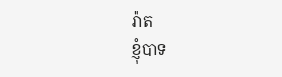រ៉ាត
ខ្ញុំបាទ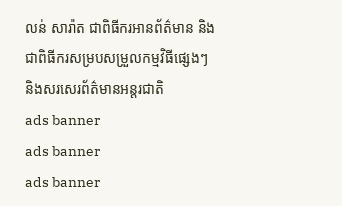លន់ សារ៉ាត ជាពិធីករអានព័ត៌មាន និងជាពិធីករសម្របសម្រួលកម្មវិធីផ្សេងៗ និងសរសេរព័ត៌មានអន្តរជាតិ
ads banner
ads banner
ads banner